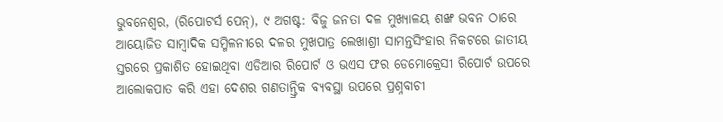ଭୁବନେଶ୍ୱର, (ରିପୋଟର୍ସ ପେନ୍), ୯ ଅଗଷ୍ଟ: ବିଜୁ ଜନତା ଦଳ ମୁଖ୍ୟାଳୟ ଶଙ୍ଖ ଭବନ ଠାରେ ଆୟୋଜିତ ସାମ୍ୱାଦିକ ସମ୍ମିଳନୀରେ ଦଳର ମୁଖପାତ୍ର ଲେଖାଶ୍ରୀ ସାମନ୍ତସିଂହାର ନିକଟରେ ଜାତୀୟ ସ୍ତରରେ ପ୍ରକାଶିତ ହୋଇଥିବା ଏଡିଆର ରିପୋର୍ଟ ଓ ଭଏସ ଫର ଡେମୋକ୍ରେସୀ ରିପୋର୍ଟ ଉପରେ ଆଲୋକପାତ କରି ଏହା ଦେଶର ଗଣତାନ୍ତ୍ରିକ ବ୍ୟବସ୍ଥା ଉପରେ ପ୍ରଶ୍ନବାଚୀ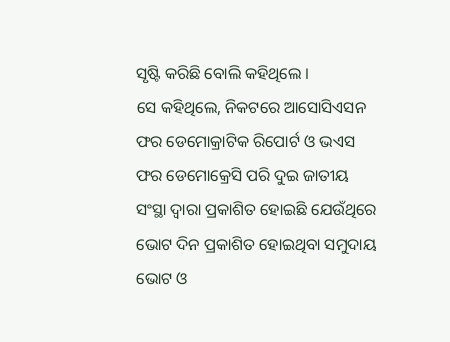ସୃଷ୍ଟି କରିଛି ବୋଲି କହିଥିଲେ ।
ସେ କହିଥିଲେ, ନିକଟରେ ଆସୋସିଏସନ ଫର ଡେମୋକ୍ରାଟିକ ରିପୋର୍ଟ ଓ ଭଏସ ଫର ଡେମୋକ୍ରେସି ପରି ଦୁଇ ଜାତୀୟ ସଂସ୍ଥା ଦ୍ୱାରା ପ୍ରକାଶିତ ହୋଇଛି ଯେଉଁଥିରେ ଭୋଟ ଦିନ ପ୍ରକାଶିତ ହୋଇଥିବା ସମୁଦାୟ ଭୋଟ ଓ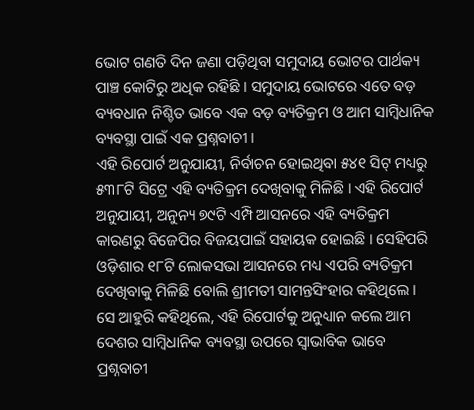ଭୋଟ ଗଣତି ଦିନ ଜଣା ପଡ଼ିଥିବା ସମୁଦାୟ ଭୋଟର ପାର୍ଥକ୍ୟ ପାଞ୍ଚ କୋଟିରୁ ଅଧିକ ରହିଛି । ସମୁଦାୟ ଭୋଟରେ ଏତେ ବଡ଼ ବ୍ୟବଧାନ ନିଶ୍ଚିତ ଭାବେ ଏକ ବଡ଼ ବ୍ୟତିକ୍ରମ ଓ ଆମ ସାମ୍ୱିଧାନିକ ବ୍ୟବସ୍ଥା ପାଇଁ ଏକ ପ୍ରଶ୍ନବାଚୀ ।
ଏହି ରିପୋର୍ଟ ଅନୁଯାୟୀ, ନିର୍ବାଚନ ହୋଇଥିବା ୫୪୧ ସିଟ୍ ମଧ୍ୟରୁ ୫୩୮ଟି ସିଟ୍ରେ ଏହି ବ୍ୟତିକ୍ରମ ଦେଖିବାକୁ ମିଳିଛି । ଏହି ରିପୋର୍ଟ ଅନୁଯାୟୀ, ଅନୁନ୍ୟ ୭୯ଟି ଏମ୍ପି ଆସନରେ ଏହି ବ୍ୟତିକ୍ରମ କାରଣରୁ ବିଜେପିର ବିଜୟପାଇଁ ସହାୟକ ହୋଇଛି । ସେହିପରି ଓଡ଼ିଶାର ୧୮ଟି ଲୋକସଭା ଆସନରେ ମଧ୍ୟ ଏପରି ବ୍ୟତିକ୍ରମ ଦେଖିବାକୁ ମିଳିଛି ବୋଲି ଶ୍ରୀମତୀ ସାମନ୍ତସିଂହାର କହିଥିଲେ ।
ସେ ଆହୁରି କହିଥିଲେ, ଏହି ରିପୋର୍ଟକୁ ଅନୁଧ୍ୟାନ କଲେ ଆମ ଦେଶର ସାମ୍ୱିଧାନିକ ବ୍ୟବସ୍ଥା ଉପରେ ସ୍ୱାଭାବିକ ଭାବେ ପ୍ରଶ୍ନବାଚୀ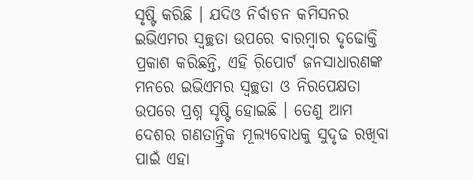ସୃଷ୍ଟି କରିଛି । ଯଦିଓ ନିର୍ବାଚନ କମିସନର ଇଭିଏମର ସ୍ୱଚ୍ଛତା ଉପରେ ବାରମ୍ୱାର ଦୃଢୋକ୍ତି ପ୍ରକାଶ କରିଛନ୍ତି, ଏହି ରିପୋର୍ଟ ଜନସାଧାରଣଙ୍କ ମନରେ ଇଭିଏମର ସ୍ୱଚ୍ଛତା ଓ ନିରପେକ୍ଷତା ଉପରେ ପ୍ରଶ୍ନ ସୃଷ୍ଟି ହୋଇଛି । ତେଣୁ ଆମ ଦେଶର ଗଣତାନ୍ତ୍ରିକ ମୂଲ୍ୟବୋଧକୁ ସୁଦୃଢ ରଖିବା ପାଇଁ ଏହା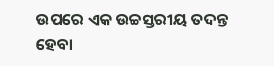ଉପରେ ଏକ ଉଚ୍ଚସ୍ତରୀୟ ତଦନ୍ତ ହେବା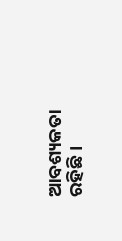ଆବଶ୍ୟକତା ରହିଛି ।